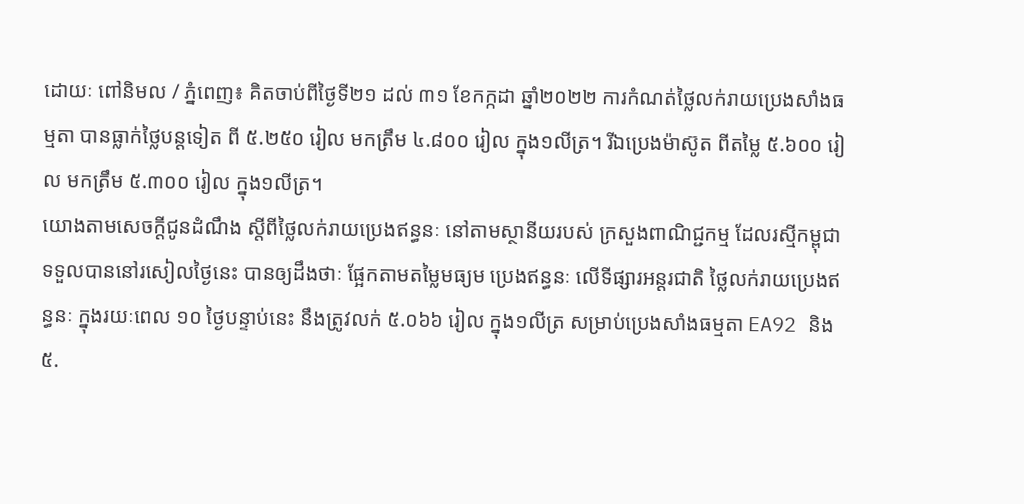ដោយៈ ពៅនិមល / ភ្នំពេញ៖ គិតចាប់ពីថ្ងៃទី២១ ដល់ ៣១ ខែកក្កដា ឆ្នាំ២០២២ ការកំណត់ថ្លៃលក់រាយប្រេងសាំងធម្មតា បានធ្លាក់ថ្លៃបន្តទៀត ពី ៥.២៥០ រៀល មកត្រឹម ៤.៨០០ រៀល ក្នុង១លីត្រ។ រីឯប្រេងម៉ាស៊ូត ពីតម្លៃ ៥.៦០០ រៀល មកត្រឹម ៥.៣០០ រៀល ក្នុង១លីត្រ។
យោងតាមសេចក្តីជូនដំណឹង ស្តីពីថ្លៃលក់រាយប្រេងឥន្ធនៈ នៅតាមស្ថានីយរបស់ ក្រសួងពាណិជ្ជកម្ម ដែលរស្មីកម្ពុជា ទទួលបាននៅរសៀលថ្ងៃនេះ បានឲ្យដឹងថាៈ ផ្អែកតាមតម្លៃមធ្យម ប្រេងឥន្ធនៈ លើទីផ្សារអន្តរជាតិ ថ្លៃលក់រាយប្រេងឥន្ធនៈ ក្នុងរយៈពេល ១០ ថ្ងៃបន្ទាប់នេះ នឹងត្រូវលក់ ៥.០៦៦ រៀល ក្នុង១លីត្រ សម្រាប់ប្រេងសាំងធម្មតា EA92 និង ៥.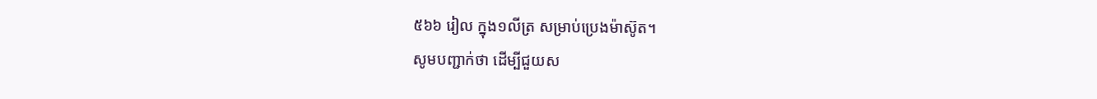៥៦៦ រៀល ក្នុង១លីត្រ សម្រាប់ប្រេងម៉ាស៊ូត។
សូមបញ្ជាក់ថា ដើម្បីជួយស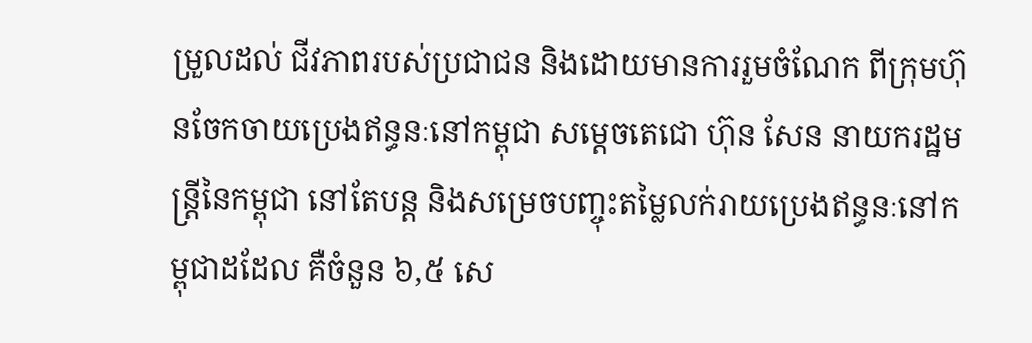ម្រួលដល់ ជីវភាពរបស់ប្រជាជន និងដោយមានការរួមចំណែក ពីក្រុមហ៊ុនចែកចាយប្រេងឥន្ធនៈនៅកម្ពុជា សម្តេចតេជោ ហ៊ុន សែន នាយករដ្ឋមន្ត្រីនៃកម្ពុជា នៅតែបន្ត និងសម្រេចបញ្ចុះតម្លៃលក់រាយប្រេងឥន្ធនៈនៅកម្ពុជាដដែល គឺចំនួន ៦,៥ សេ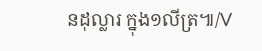នដុល្លារ ក្នុង១លីត្រ៕/V